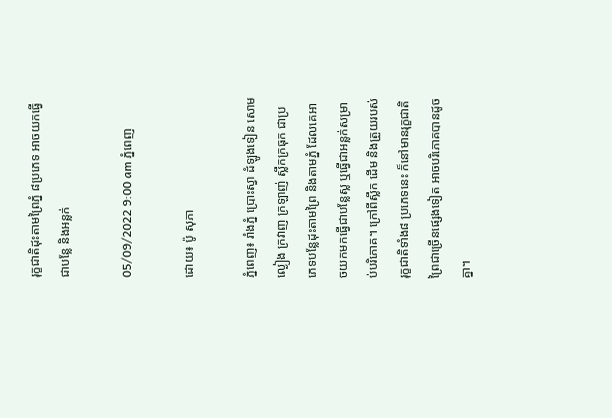រុក្ខជាតិដុះតាមព្រៃភ្នំ ៨ប្រភេទ អាចយកធ្វើជាបន្លែ និងអន្លក់

05/09/2022 9:00 am ភ្នំពេញ

ដោយ៖ ប៉ូ សុភា

ភ្នំពេញ៖ រាំងភ្នំ ប្រោះស្វា ដំឡូងទៀន សោម ល្ងៀង ក្រវាញ ក្រឡាញ់ ស្លឹកក្រធុក ជាប្រភេទបន្លែដុះតាមព្រៃ និងតាមភ្នំ ដែលគេអាចយកមកធ្វើជាបន្លែស្ល ឬធ្វើជាអន្លក់សម្រាប់បរិភោគ។ ក្រៅពីស្លឹក ដើម និងត្រួយរបស់រុក្ខជាតិទាំង៨ ប្រភេទនេះ ក៏នៅមានរុក្ខជាតិព្រៃជាច្រើនផ្សេងទៀត អាចបរិភោគបានដូចគ្នា។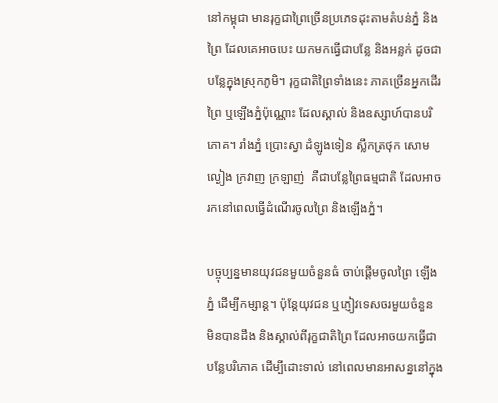នៅកម្ពុជា មានរុក្ខជាព្រៃច្រើនប្រភេទដុះតាមតំបន់ភ្នំ និងព្រៃ ដែលគេអាចបេះ យកមកធ្វើជាបន្លែ និងអន្លក់ ដូចជាបន្លែក្នុងស្រុកភូមិ។ រុក្ខជាតិព្រៃទាំងនេះ ភាគច្រើនអ្នកដើរព្រៃ ឬឡើងភ្នំប៉ុណ្ណោះ ដែលស្គាល់ និងឧស្សាហ៍បានបរិភោគ។ រាំងភ្នំ ប្រោះស្វា ដំឡូងទៀន ស្លឹកត្រថុក សោម ល្ងៀង ក្រវាញ ក្រឡាញ់  គឺជាបន្លែព្រៃធម្មជាតិ ដែលអាចរកនៅពេលធ្វើដំណើរចូលព្រៃ និងឡើងភ្នំ។

បច្ចុប្បន្នមានយុវជនមួយចំនួនធំ ចាប់ផ្ដើមចូលព្រៃ ឡើងភ្នំ ដើម្បីកម្សាន្ត។ ប៉ុន្តែយុវជន ឬភ្ញៀវទេសចរមួយចំនួន មិនបានដឹង និងស្គាល់ពីរុក្ខជាតិព្រៃ ដែលអាចយកធ្វើជាបន្លែបរិភោគ ដើម្បីដោះទាល់ នៅពេលមានអាសន្ននៅក្នុង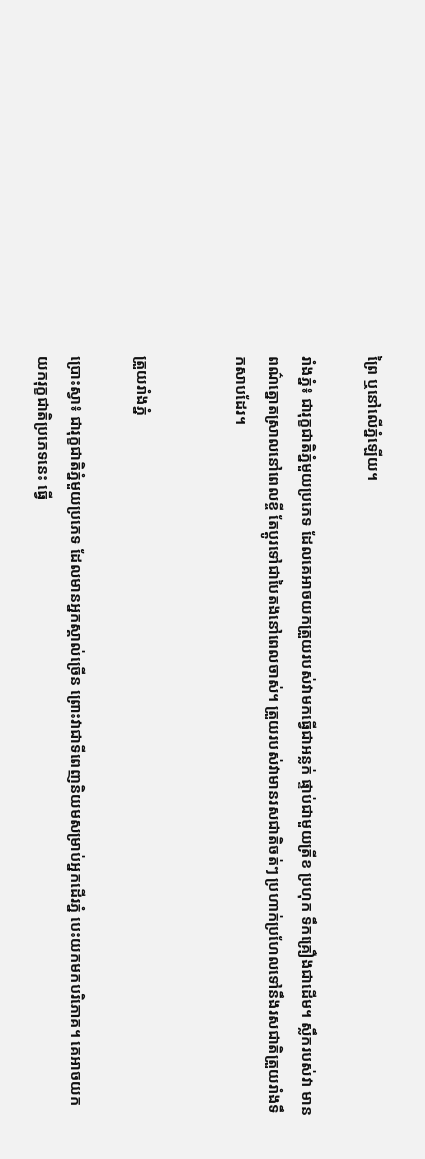ព្រៃ ឬនៅលើភ្នំឡើយ។

រាំងភ្នំ៖ ជារុក្ខជាតិភ្នំមួយប្រភេទ ដែលគេអាចយកត្រួយរបស់វាមកធ្វើជាអន្លក់ ផ្ទាប់ជាមួយត្រីខ ប្រហុក ទឹកគ្រឿងជាដើម។ ស្លឹករបស់វា មានពណ៌ត្នោតស្រាលនៅពេលខ្ចី តែប្តូរទៅជាបៃតងនៅពេលចាស់។ ត្រួយរបស់វាមានរសជាតិចត់ៗ ប្រហាក់ប្រហែលទៅនឹងរសជាតិត្រួយរាំងទឹកសាបដែរ។


ត្រួយរាំងភ្នំ

ប្រោះស្វា៖ ជារុក្ខជាតិភ្នំមួយប្រភេទ ដែលមានអ្នកស្គាល់ច្រើន ព្រោះវាជាទីពេញនិយមសម្រាប់អ្នកដើរភ្នំ បេះយកមកបរិភោគ។ គេអាចយកយករុក្ខជាតិប្រភេទនេះ ធ្វើ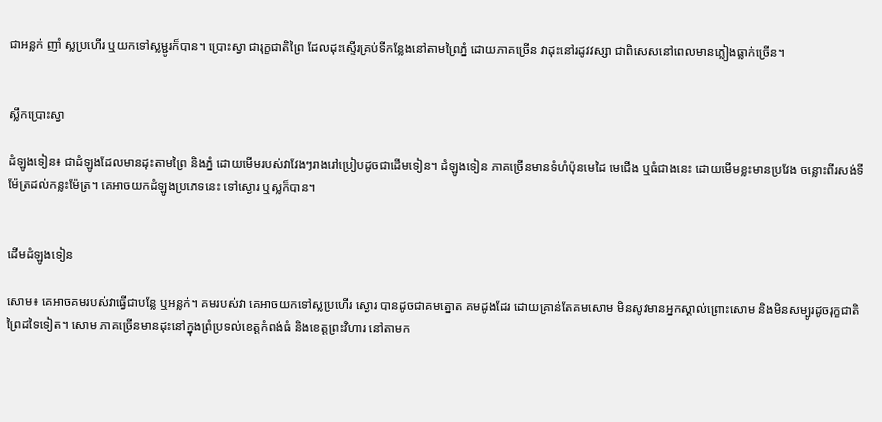ជាអន្លក់ ញាំ ស្លប្រហើរ ឬយកទៅស្លម្ជូរក៏បាន។ ប្រោះស្វា ជារុក្ខជាតិព្រៃ ដែលដុះស្ទើរគ្រប់ទីកន្លែងនៅតាមព្រៃភ្នំ ដោយភាគច្រើន វាដុះនៅរដូវវស្សា ជាពិសេសនៅពេលមានភ្លៀងធ្លាក់ច្រើន។


ស្លឹកប្រោះស្វា

ដំឡូងទៀន៖ ជាដំឡូងដែលមានដុះតាមព្រៃ និងភ្នំ ដោយមើមរបស់វាវែងៗរាងរៅប្រៀបដូចជាដើមទៀន។ ដំឡូងទៀន ភាគច្រើនមានទំហំប៉ុនមេដៃ មេជើង ឬធំជាងនេះ ដោយមើមខ្លះមានប្រវែង ចន្លោះពីរសង់ទីម៉ែត្រដល់កន្លះម៉ែត្រ។ គេអាចយកដំឡូងប្រភេទនេះ ទៅស្ងោរ ឬស្លក៏បាន។


ដើមដំឡូងទៀន

សោម៖ គេអាចគមរបស់វាធ្វើជាបន្លែ ឬអន្លក់។ គមរបស់វា គេអាចយកទៅស្លប្រហើរ ស្ងោរ បានដូចជាគមត្នោត គមដូងដែរ ដោយគ្រាន់តែគមសោម មិនសូវមានអ្នកស្គាល់ព្រោះសោម និងមិនសម្បូរដូចរុក្ខជាតិព្រៃដទៃទៀត។ សោម ភាគច្រើនមានដុះនៅក្នុងព្រំប្រទល់ខេត្តកំពង់ធំ និងខេត្តព្រះវិហារ នៅតាមក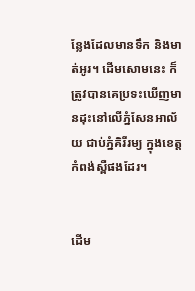ន្លែងដែលមានទឹក និងមាត់អូរ។ ដើមសោមនេះ ក៏ត្រូវបានគេប្រទះឃើញមានដុះនៅលើភ្នំសែនអាល័យ ជាប់ភ្នំគិរីរម្យ ក្នុងខេត្តកំពង់ស្ពឺផងដែរ។


ដើម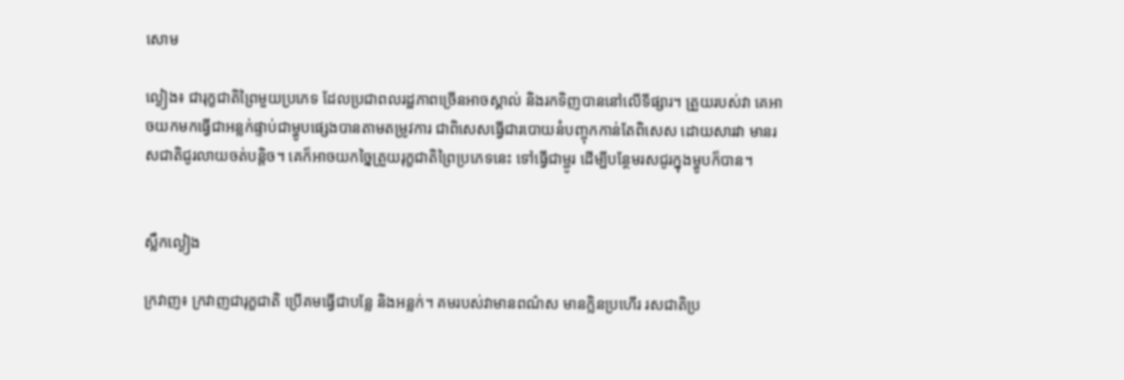សោម

ល្ងៀង៖ ជារុក្ខជាតិព្រៃមួយប្រភេទ ដែលប្រជាពលរដ្ឋភាពច្រើនអាចស្គាល់ និងរកទិញបាននៅលើទីផ្សារ។ ត្រួយរបស់វា គេអាចយកមកធ្វើជាអន្លក់ផ្ទាប់ជាម្ហូបផ្សេងបានតាមតម្រូវការ ជាពិសេសធ្វើជារបោយនំបញ្ចុកកាន់តែពិសេស ដោយសារវា មានរសជាតិជូរលាយចត់បន្តិច។ គេក៏អាចយកច្នៃត្រួយរុក្ខជាតិព្រៃប្រភេទនេះ ទៅធ្វើជាម្ជូរ ដើម្បីបន្ថែមរសជូរក្នុងម្ហូបក៏បាន។


ស្លឹកល្ងៀង

ក្រវាញ៖ ក្រវាញជារុក្ខជាតិ ប្រើគមធ្វើជាបន្លែ និងអន្លក់។ គមរបស់វាមានពណ៌ស មានក្លិនប្រហើរ រសជាតិប្រ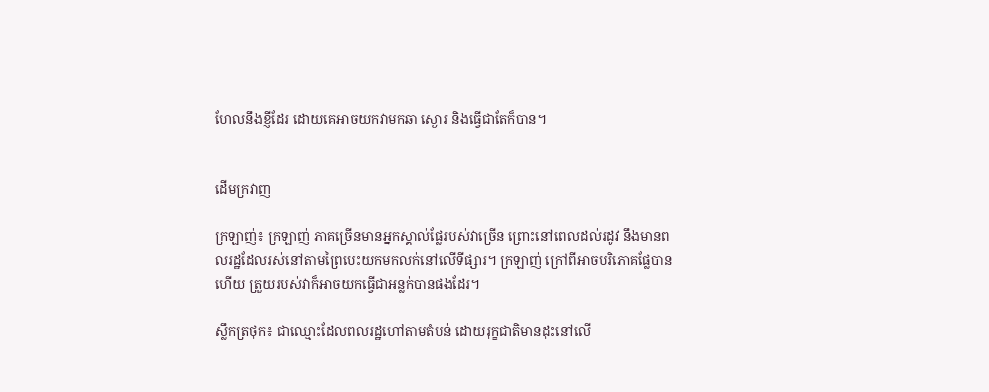ហែលនឹងខ្ញីដែរ ដោយគេអាចយកវាមកឆា ស្ងោរ និងធ្វើជាតែក៏បាន។


ដើមក្រវាញ

ក្រឡាញ់៖ ក្រឡាញ់ ភាគច្រើនមានអ្នកស្គាល់ផ្លែរបស់វាច្រើន ព្រោះនៅពេលដល់រដូវ នឹងមានពលរដ្ឋដែលរស់នៅតាមព្រៃបេះយកមកលក់នៅលើទីផ្សារ។ ក្រឡាញ់ ក្រៅពីអាចបរិភោគផ្លែបានហើយ ត្រួយរបស់វាក៏អាចយកធ្វើជាអន្លក់បានផងដែរ។

ស្លឹកត្រថុក៖ ជាឈ្មោះដែលពលរដ្ឋហៅតាមតំបន់ ដោយរុក្ខជាតិមានដុះនៅលើ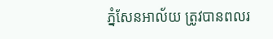ភ្នំសែនអាល័យ ត្រូវបានពលរ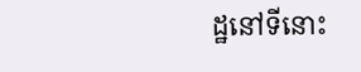ដ្ឋនៅទីនោះ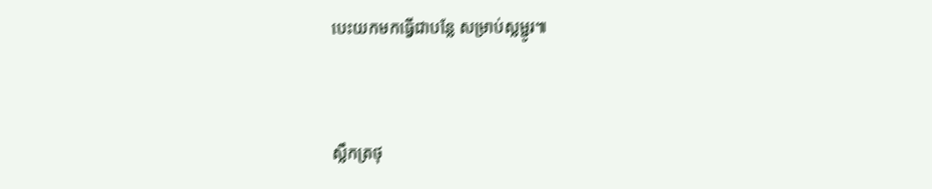បេះយកមកធ្វើជាបន្លែ សម្រាប់ស្លម្ជូរ៕


ស្លឹកត្រថុ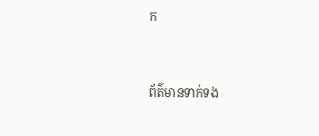ក


ព័ត៌មានទាក់ទង